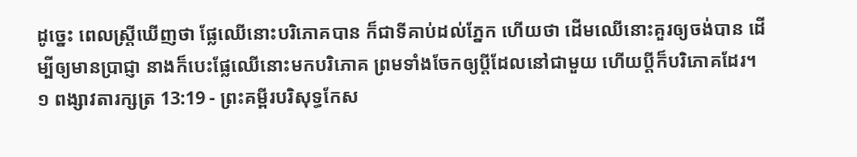ដូច្នេះ ពេលស្ត្រីឃើញថា ផ្លែឈើនោះបរិភោគបាន ក៏ជាទីគាប់ដល់ភ្នែក ហើយថា ដើមឈើនោះគួរឲ្យចង់បាន ដើម្បីឲ្យមានប្រាជ្ញា នាងក៏បេះផ្លែឈើនោះមកបរិភោគ ព្រមទាំងចែកឲ្យប្តីដែលនៅជាមួយ ហើយប្តីក៏បរិភោគដែរ។
១ ពង្សាវតារក្សត្រ 13:19 - ព្រះគម្ពីរបរិសុទ្ធកែស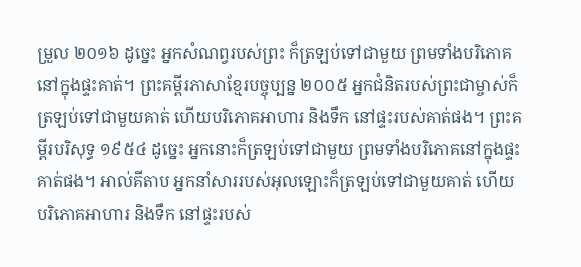ម្រួល ២០១៦ ដូច្នេះ អ្នកសំណព្វរបស់ព្រះ ក៏ត្រឡប់ទៅជាមួយ ព្រមទាំងបរិភោគនៅក្នុងផ្ទះគាត់។ ព្រះគម្ពីរភាសាខ្មែរបច្ចុប្បន្ន ២០០៥ អ្នកជំនិតរបស់ព្រះជាម្ចាស់ក៏ត្រឡប់ទៅជាមួយគាត់ ហើយបរិភោគអាហារ និងទឹក នៅផ្ទះរបស់គាត់ផង។ ព្រះគម្ពីរបរិសុទ្ធ ១៩៥៤ ដូច្នេះ អ្នកនោះក៏ត្រឡប់ទៅជាមួយ ព្រមទាំងបរិភោគនៅក្នុងផ្ទះគាត់ផង។ អាល់គីតាប អ្នកនាំសាររបស់អុលឡោះក៏ត្រឡប់ទៅជាមួយគាត់ ហើយបរិភោគអាហារ និងទឹក នៅផ្ទះរបស់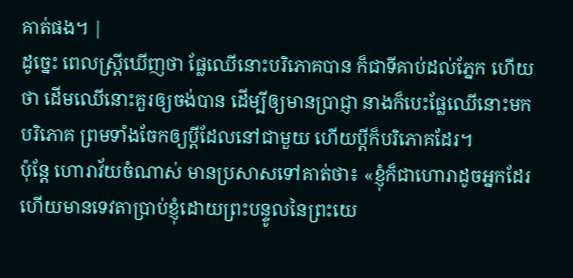គាត់ផង។ |
ដូច្នេះ ពេលស្ត្រីឃើញថា ផ្លែឈើនោះបរិភោគបាន ក៏ជាទីគាប់ដល់ភ្នែក ហើយថា ដើមឈើនោះគួរឲ្យចង់បាន ដើម្បីឲ្យមានប្រាជ្ញា នាងក៏បេះផ្លែឈើនោះមកបរិភោគ ព្រមទាំងចែកឲ្យប្តីដែលនៅជាមួយ ហើយប្តីក៏បរិភោគដែរ។
ប៉ុន្តែ ហោរាវ័យចំណាស់ មានប្រសាសទៅគាត់ថា៖ «ខ្ញុំក៏ជាហោរាដូចអ្នកដែរ ហើយមានទេវតាប្រាប់ខ្ញុំដោយព្រះបន្ទូលនៃព្រះយេ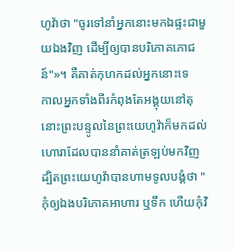ហូវ៉ាថា "ចូរទៅនាំអ្នកនោះមកឯផ្ទះជាមួយឯងវិញ ដើម្បីឲ្យបានបរិភោគភោជន៍"»។ គឺគាត់កុហកដល់អ្នកនោះទេ
កាលអ្នកទាំងពីរកំពុងតែអង្គុយនៅតុ នោះព្រះបន្ទូលនៃព្រះយេហូវ៉ាក៏មកដល់ហោរាដែលបាននាំគាត់ត្រឡប់មកវិញ
ដ្បិតព្រះយេហូវ៉ាបានហាមទូលបង្គំថា "កុំឲ្យឯងបរិភោគអាហារ ឬទឹក ហើយកុំវិ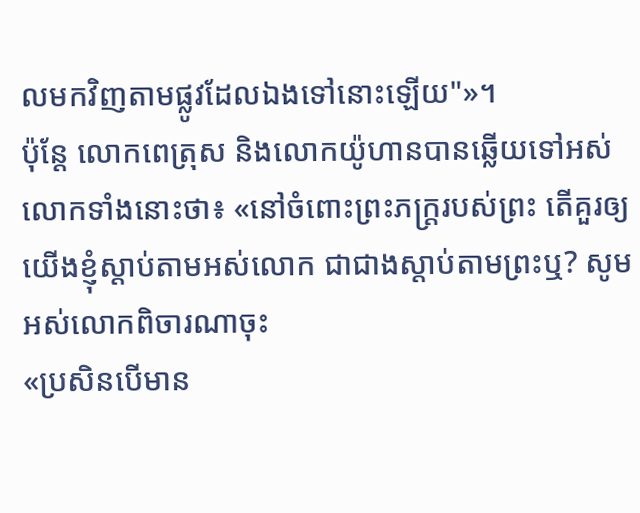លមកវិញតាមផ្លូវដែលឯងទៅនោះឡើយ"»។
ប៉ុន្ដែ លោកពេត្រុស និងលោកយ៉ូហានបានឆ្លើយទៅអស់លោកទាំងនោះថា៖ «នៅចំពោះព្រះភក្ត្ររបស់ព្រះ តើគួរឲ្យយើងខ្ញុំស្តាប់តាមអស់លោក ជាជាងស្តាប់តាមព្រះឬ? សូមអស់លោកពិចារណាចុះ
«ប្រសិនបើមាន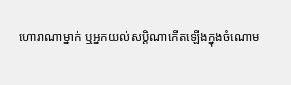ហោរាណាម្នាក់ ឬអ្នកយល់សប្ដិណាកើតឡើងក្នុងចំណោម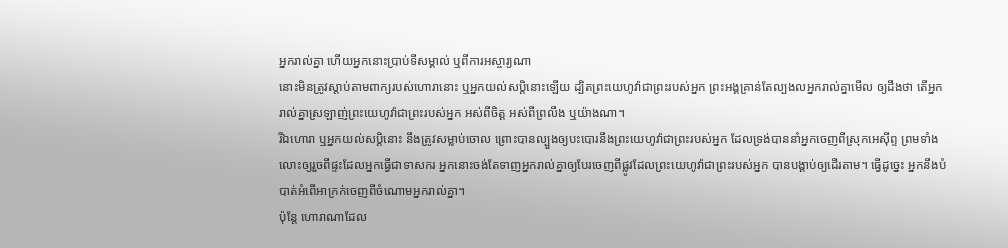អ្នករាល់គ្នា ហើយអ្នកនោះប្រាប់ទីសម្គាល់ ឬពីការអស្ចារ្យណា
នោះមិនត្រូវស្តាប់តាមពាក្យរបស់ហោរានោះ ឬអ្នកយល់សប្តិនោះឡើយ ដ្បិតព្រះយេហូវ៉ាជាព្រះរបស់អ្នក ព្រះអង្គគ្រាន់តែល្បងលអ្នករាល់គ្នាមើល ឲ្យដឹងថា តើអ្នករាល់គ្នាស្រឡាញ់ព្រះយេហូវ៉ាជាព្រះរបស់អ្នក អស់ពីចិត្ត អស់ពីព្រលឹង ឬយ៉ាងណា។
រីឯហោរា ឬអ្នកយល់សប្តិនោះ នឹងត្រូវសម្លាប់ចោល ព្រោះបានល្បួងឲ្យបះបោរនឹងព្រះយេហូវ៉ាជាព្រះរបស់អ្នក ដែលទ្រង់បាននាំអ្នកចេញពីស្រុកអេស៊ីព្ទ ព្រមទាំងលោះឲ្យរួចពីផ្ទះដែលអ្នកធ្វើជាទាសករ អ្នកនោះចង់តែទាញអ្នករាល់គ្នាឲ្យបែរចេញពីផ្លូវដែលព្រះយេហូវ៉ាជាព្រះរបស់អ្នក បានបង្គាប់ឲ្យដើរតាម។ ធ្វើដូច្នេះ អ្នកនឹងបំបាត់អំពើអាក្រក់ចេញពីចំណោមអ្នករាល់គ្នា។
ប៉ុន្តែ ហោរាណាដែល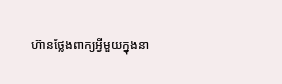ហ៊ានថ្លែងពាក្យអ្វីមួយក្នុងនា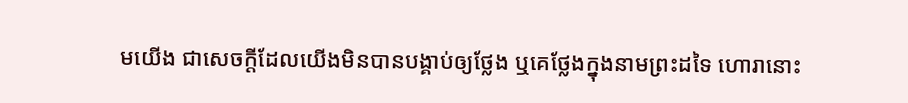មយើង ជាសេចក្ដីដែលយើងមិនបានបង្គាប់ឲ្យថ្លែង ឬគេថ្លែងក្នុងនាមព្រះដទៃ ហោរានោះ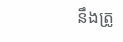នឹងត្រូ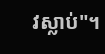វស្លាប់"។